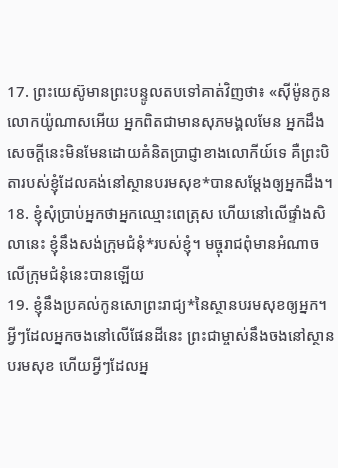17. ព្រះយេស៊ូមានព្រះបន្ទូលតបទៅគាត់វិញថា៖ «ស៊ីម៉ូនកូនលោកយ៉ូណាសអើយ អ្នកពិតជាមានសុភមង្គលមែន អ្នកដឹងសេចក្ដីនេះមិនមែនដោយគំនិតប្រាជ្ញាខាងលោកីយ៍ទេ គឺព្រះបិតារបស់ខ្ញុំដែលគង់នៅស្ថានបរមសុខ*បានសម្តែងឲ្យអ្នកដឹង។
18. ខ្ញុំសុំប្រាប់អ្នកថាអ្នកឈ្មោះពេត្រុស ហើយនៅលើផ្ទាំងសិលានេះ ខ្ញុំនឹងសង់ក្រុមជំនុំ*របស់ខ្ញុំ។ មច្ចុរាជពុំមានអំណាចលើក្រុមជំនុំនេះបានឡើយ
19. ខ្ញុំនឹងប្រគល់កូនសោព្រះរាជ្យ*នៃស្ថានបរមសុខឲ្យអ្នក។ អ្វីៗដែលអ្នកចងនៅលើផែនដីនេះ ព្រះជាម្ចាស់នឹងចងនៅស្ថានបរមសុខ ហើយអ្វីៗដែលអ្ន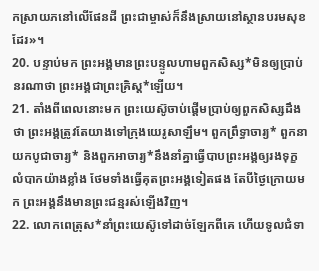កស្រាយភនៅលើផែនដី ព្រះជាម្ចាស់ក៏នឹងស្រាយនៅស្ថានបរមសុខដែរ»។
20. បន្ទាប់មក ព្រះអង្គមានព្រះបន្ទូលហាមពួកសិស្ស*មិនឲ្យប្រាប់នរណាថា ព្រះអង្គជាព្រះគ្រិស្ដ*ឡើយ។
21. តាំងពីពេលនោះមក ព្រះយេស៊ូចាប់ផ្ដើមប្រាប់ឲ្យពួកសិស្សដឹងថា ព្រះអង្គត្រូវតែយាងទៅក្រុងយេរូសាឡឹម។ ពួកព្រឹទ្ធាចារ្យ* ពួកនាយកបូជាចារ្យ* និងពួកអាចារ្យ*នឹងនាំគ្នាធ្វើបាបព្រះអង្គឲ្យរងទុក្ខលំបាកយ៉ាងខ្លាំង ថែមទាំងធ្វើគុតព្រះអង្គទៀតផង តែបីថ្ងៃក្រោយមក ព្រះអង្គនឹងមានព្រះជន្មរស់ឡើងវិញ។
22. លោកពេត្រុស*នាំព្រះយេស៊ូទៅដាច់ឡែកពីគេ ហើយទូលជំទា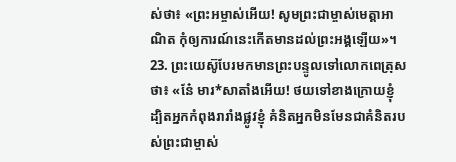ស់ថា៖ «ព្រះអម្ចាស់អើយ! សូមព្រះជាម្ចាស់មេត្តាអាណិត កុំឲ្យការណ៍នេះកើតមានដល់ព្រះអង្គឡើយ»។
23. ព្រះយេស៊ូបែរមកមានព្រះបន្ទូលទៅលោកពេត្រុសថា៖ «នែ៎ មារ*សាតាំងអើយ! ថយទៅខាងក្រោយខ្ញុំ ដ្បិតអ្នកកំពុងរារាំងផ្លូវខ្ញុំ គំនិតអ្នកមិនមែនជាគំនិតរបស់ព្រះជាម្ចាស់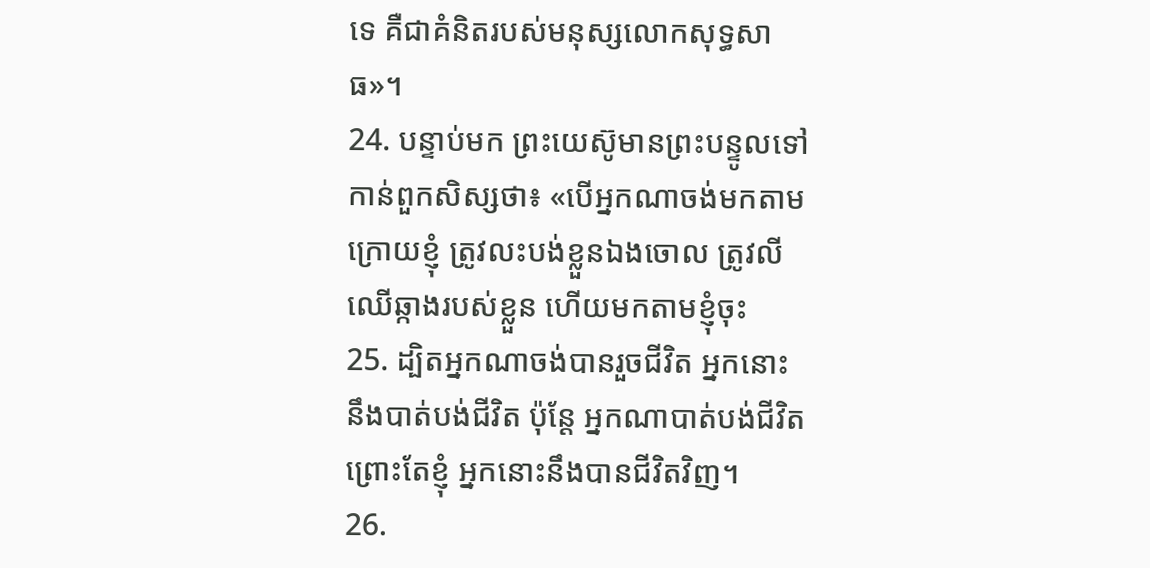ទេ គឺជាគំនិតរបស់មនុស្សលោកសុទ្ធសាធ»។
24. បន្ទាប់មក ព្រះយេស៊ូមានព្រះបន្ទូលទៅកាន់ពួកសិស្សថា៖ «បើអ្នកណាចង់មកតាមក្រោយខ្ញុំ ត្រូវលះបង់ខ្លួនឯងចោល ត្រូវលីឈើឆ្កាងរបស់ខ្លួន ហើយមកតាមខ្ញុំចុះ
25. ដ្បិតអ្នកណាចង់បានរួចជីវិត អ្នកនោះនឹងបាត់បង់ជីវិត ប៉ុន្តែ អ្នកណាបាត់បង់ជីវិត ព្រោះតែខ្ញុំ អ្នកនោះនឹងបានជីវិតវិញ។
26.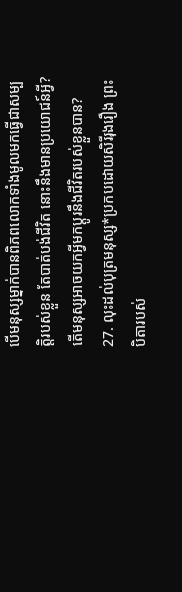បើមនុស្សម្នាក់បានពិភពលោកទាំងមូលមកធ្វើជាសម្បត្តិរបស់ខ្លួន តែបាត់បង់ជីវិត នោះនឹងមានប្រយោជន៍អ្វី? តើមនុស្សអាចយកអ្វីមកប្ដូរនឹងជីវិតរបស់ខ្លួនបាន?
27. លុះដល់បុត្រមនុស្ស*ប្រកបដោយសិរីរុងរឿង ព្រះបិតារបស់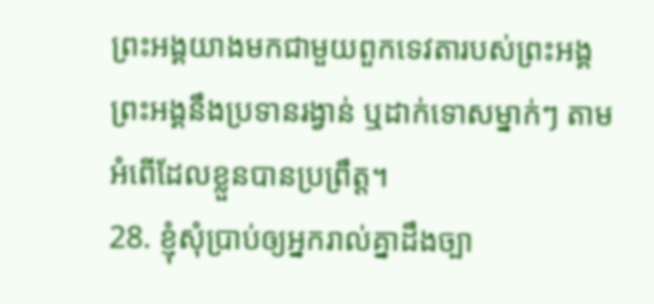ព្រះអង្គយាងមកជាមួយពួកទេវតារបស់ព្រះអង្គ ព្រះអង្គនឹងប្រទានរង្វាន់ ឬដាក់ទោសម្នាក់ៗ តាមអំពើដែលខ្លួនបានប្រព្រឹត្ត។
28. ខ្ញុំសុំប្រាប់ឲ្យអ្នករាល់គ្នាដឹងច្បា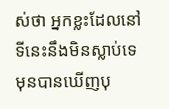ស់ថា អ្នកខ្លះដែលនៅទីនេះនឹងមិនស្លាប់ទេ មុនបានឃើញបុ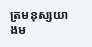ត្រមនុស្សយាងម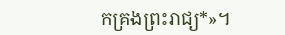កគ្រងព្រះរាជ្យ*»។